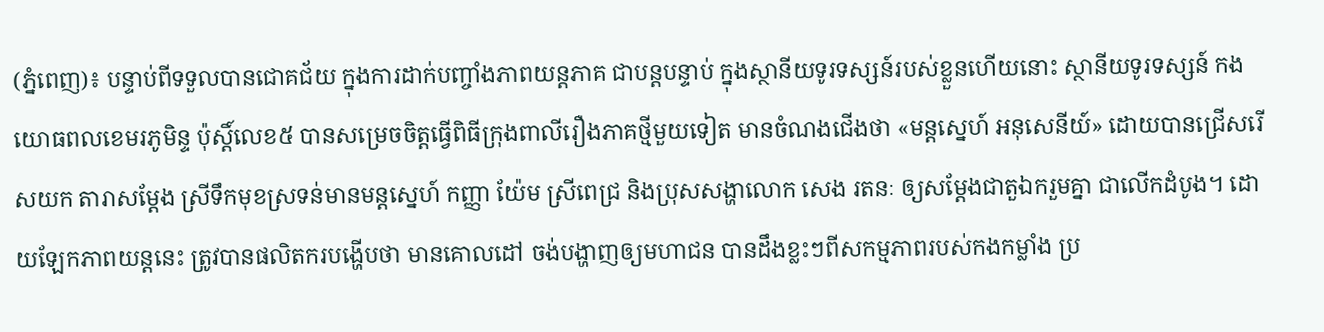(ភ្នំពេញ)៖ បន្ទាប់ពីទទួលបានជោគជ័យ ក្នុងការដាក់បញ្ចាំងភាពយន្តភាគ ជាបន្តបន្ទាប់ ក្នុងស្ថានីយទូរទស្សន៍របស់ខ្លួនហើយនោះ ស្ថានីយទូរទស្សន៍ កងយោធពលខេមរភូមិន្ទ ប៉ុស្ដិ៍លេខ៥ បានសម្រេចចិត្តធ្វើពិធីក្រុងពាលីរឿងភាគថ្មីមួយទៀត មានចំណងជើងថា «មន្តស្នេហ៍ អនុសេនីយ៍» ដោយបានជ្រើសរើសយក តារាសម្ដែង ស្រីទឹកមុខស្រទន់មានមន្តស្នេហ៍ កញ្ញា យ៉ែម ស្រីពេជ្រ និងប្រុសសង្ហាលោក សេង រតនៈ ឲ្យសម្ដែងជាតួឯករួមគ្នា ជាលើកដំបូង។ ដោយឡែកភាពយន្តនេះ ត្រូវបានផលិតករបង្ហើបថា មានគោលដៅ ចង់បង្ហាញឲ្យមហាជន បានដឹងខ្លះៗពីសកម្មភាពរបស់កងកម្លាំង ប្រ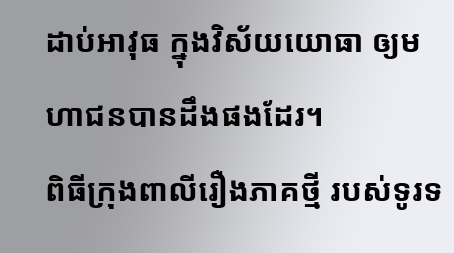ដាប់អាវុធ ក្នុងវិស័យយោធា ឲ្យមហាជនបានដឹងផងដែរ។
ពិធីក្រុងពាលីរឿងភាគថ្មី របស់ទូរទ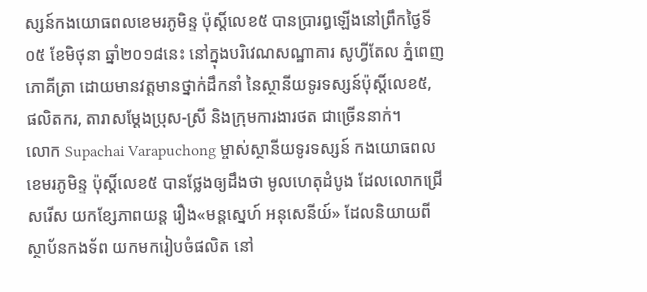ស្សន៍កងយោធពលខេមរភូមិន្ទ ប៉ុស្តិ៍លេខ៥ បានប្រារព្ធឡើងនៅព្រឹកថ្ងៃទី០៥ ខែមិថុនា ឆ្នាំ២០១៨នេះ នៅក្នុងបរិវេណសណ្ឋាគារ សូហ្វីតែល ភ្នំពេញ ភោគីត្រា ដោយមានវត្តមានថ្នាក់ដឹកនាំ នៃស្ថានីយទូរទស្សន៍ប៉ុស្ដិ៍លេខ៥, ផលិតករ, តារាសម្ដែងប្រុស-ស្រី និងក្រុមការងារថត ជាច្រើននាក់។
លោក Supachai Varapuchong ម្ចាស់ស្ថានីយទូរទស្សន៍ កងយោធពលខេមរភូមិន្ទ ប៉ុស្ដិ៍លេខ៥ បានថ្លែងឲ្យដឹងថា មូលហេតុដំបូង ដែលលោកជ្រើសរើស យកខ្សែភាពយន្ត រឿង«មន្តស្នេហ៍ អនុសេនីយ៍» ដែលនិយាយពីស្ថាប័នកងទ័ព យកមករៀបចំផលិត នៅ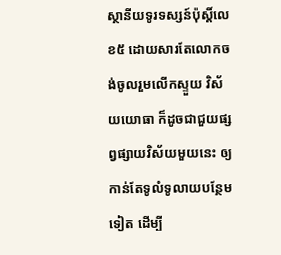ស្ថានីយទូរទស្សន៍ប៉ុស្ដិ៍លេខ៥ ដោយសារតែលោកចង់ចូលរួមលើកស្ទួយ វិស័យយោធា ក៏ដូចជាជួយផ្សព្វផ្សាយវិស័យមួយនេះ ឲ្យកាន់តែទូលំទូលាយបន្ថែមទៀត ដើម្បី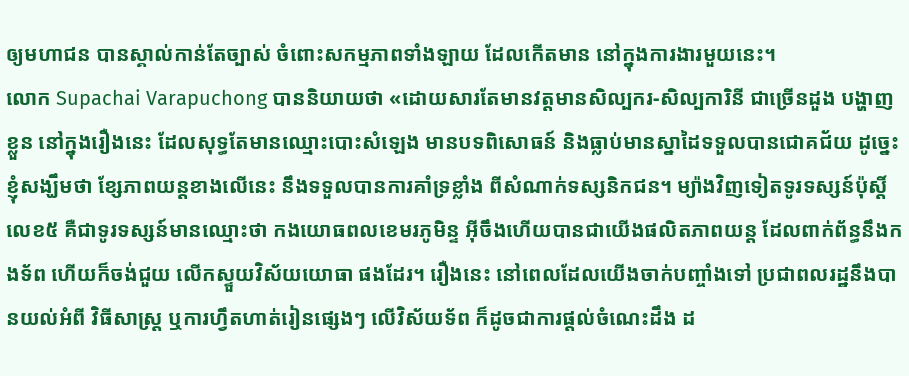ឲ្យមហាជន បានស្គាល់កាន់តែច្បាស់ ចំពោះសកម្មភាពទាំងឡាយ ដែលកើតមាន នៅក្នុងការងារមួយនេះ។
លោក Supachai Varapuchong បាននិយាយថា «ដោយសារតែមានវត្តមានសិល្បករ-សិល្បការិនី ជាច្រើនដួង បង្ហាញខ្លួន នៅក្នុងរឿងនេះ ដែលសុទ្ធតែមានឈ្មោះបោះសំឡេង មានបទពិសោធន៍ និងធ្លាប់មានស្នាដៃទទួលបានជោគជ័យ ដូច្នេះខ្ញុំសង្ឃឹមថា ខ្សែភាពយន្តខាងលើនេះ នឹងទទួលបានការគាំទ្រខ្លាំង ពីសំណាក់ទស្សនិកជន។ ម្យ៉ាងវិញទៀតទូរទស្សន៍ប៉ុស្ដិ៍លេខ៥ គឺជាទូរទស្សន៍មានឈ្មោះថា កងយោធពលខេមរភូមិន្ទ អ៊ីចឹងហើយបានជាយើងផលិតភាពយន្ត ដែលពាក់ព័ន្ធនឹងកងទ័ព ហើយក៏ចង់ជួយ លើកស្ទួយវិស័យយោធា ផងដែរ។ រឿងនេះ នៅពេលដែលយើងចាក់បញ្ចាំងទៅ ប្រជាពលរដ្ឋនឹងបានយល់អំពី វិធីសាស្រ្ដ ឬការហ្វឹតហាត់រៀនផ្សេងៗ លើវិស័យទ័ព ក៏ដូចជាការផ្ដល់ចំណេះដឹង ដ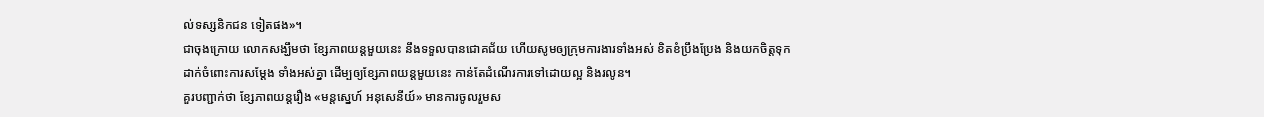ល់ទស្សនិកជន ទៀតផង»។
ជាចុងក្រោយ លោកសង្ឃឹមថា ខ្សែភាពយន្តមួយនេះ នឹងទទួលបានជោគជ័យ ហើយសូមឲ្យក្រុមការងារទាំងអស់ ខិតខំប្រឹងប្រែង និងយកចិត្តទុកដាក់ចំពោះការសម្ដែង ទាំងអស់គ្នា ដើម្បឲ្យខ្សែភាពយន្តមួយនេះ កាន់តែដំណើរការទៅដោយល្អ និងរលូន។
គួរបញ្ជាក់ថា ខ្សែភាពយន្តរឿង «មន្តស្នេហ៍ អនុសេនីយ៍» មានការចូលរួមស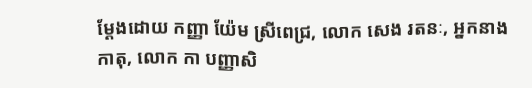ម្ដែងដោយ កញ្ញា យ៉ែម ស្រីពេជ្រ, លោក សេង រតនៈ, អ្នកនាង កាតុ, លោក កា បញ្ញាសិ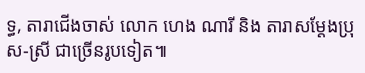ទ្ធ, តារាជើងចាស់ លោក ហេង ណារី និង តារាសម្ដែងប្រុស-ស្រី ជាច្រើនរូបទៀត៕